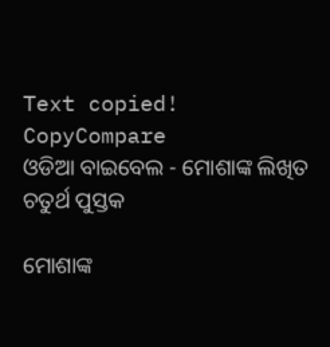Text copied!
CopyCompare
ଓଡିଆ ବାଇବେଲ - ମୋଶାଙ୍କ ଲିଖିତ ଚତୁର୍ଥ ପୁସ୍ତକ

ମୋଶାଙ୍କ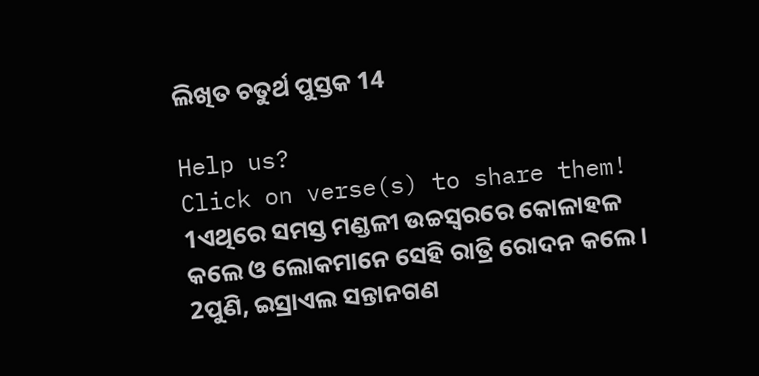ଲିଖିତ ଚତୁର୍ଥ ପୁସ୍ତକ 14

Help us?
Click on verse(s) to share them!
1ଏଥିରେ ସମସ୍ତ ମଣ୍ଡଳୀ ଉଚ୍ଚସ୍ୱରରେ କୋଳାହଳ କଲେ ଓ ଲୋକମାନେ ସେହି ରାତ୍ରି ରୋଦନ କଲେ।
2ପୁଣି, ଇସ୍ରାଏଲ ସନ୍ତାନଗଣ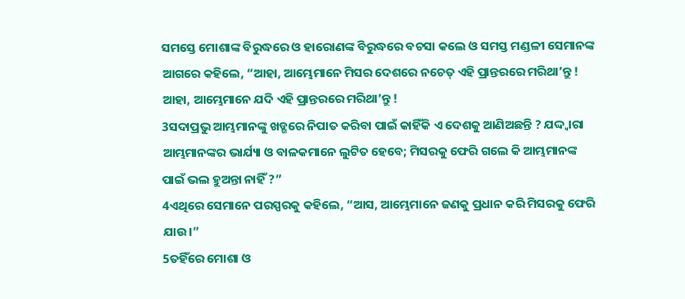ସମସ୍ତେ ମୋଶାଙ୍କ ବିରୁଦ୍ଧରେ ଓ ହାରୋଣଙ୍କ ବିରୁଦ୍ଧରେ ବଚସା କଲେ ଓ ସମସ୍ତ ମଣ୍ଡଳୀ ସେମାନଙ୍କ ଆଗରେ କହିଲେ, “ଆହା, ଆମ୍ଭେମାନେ ମିସର ଦେଶରେ ନଚେତ୍ ଏହି ପ୍ରାନ୍ତରରେ ମରିଥା’ନ୍ତୁ ! ଆହା, ଆମ୍ଭେମାନେ ଯଦି ଏହି ପ୍ରାନ୍ତରରେ ମରିଥା’ନ୍ତୁ !
3ସଦାପ୍ରଭୁ ଆମ୍ଭମାନଙ୍କୁ ଖଡ୍ଗରେ ନିପାତ କରିବା ପାଇଁ କାହିଁକି ଏ ଦେଶକୁ ଆଣିଅଛନ୍ତି ? ଯଦ୍ଦ୍ଵାରା ଆମ୍ଭମାନଙ୍କର ଭାର୍ଯ୍ୟା ଓ ବାଳକମାନେ ଲୁଟିତ ହେବେ; ମିସରକୁ ଫେରି ଗଲେ କି ଆମ୍ଭମାନଙ୍କ ପାଇଁ ଭଲ ହୁଅନ୍ତା ନାହିଁ ?”
4ଏଥିରେ ସେମାନେ ପରସ୍ପରକୁ କହିଲେ, “ଆସ, ଆମ୍ଭେମାନେ ଜଣକୁ ପ୍ରଧାନ କରି ମିସରକୁ ଫେରି ଯାଉ।”
5ତହିଁରେ ମୋଶା ଓ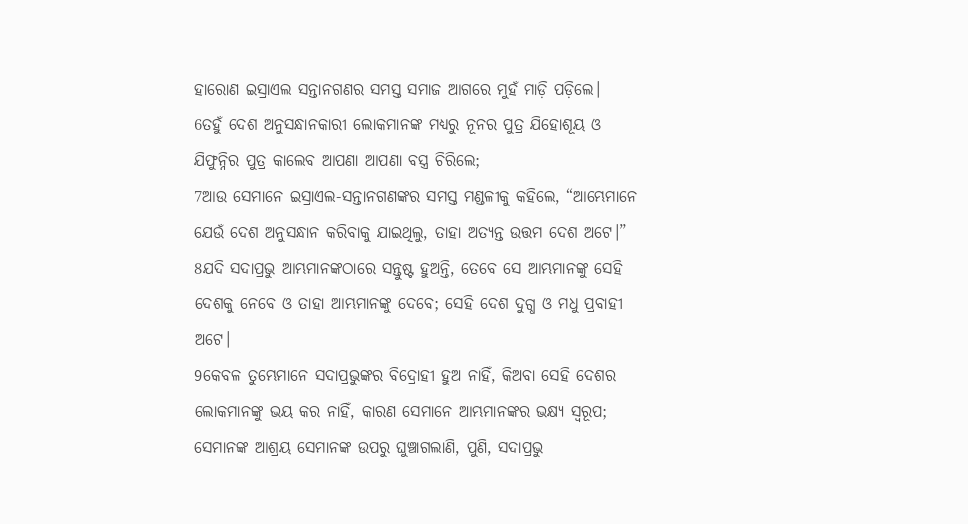ହାରୋଣ ଇସ୍ରାଏଲ ସନ୍ତାନଗଣର ସମସ୍ତ ସମାଜ ଆଗରେ ମୁହଁ ମାଡ଼ି ପଡ଼ିଲେ।
6ତହୁଁ ଦେଶ ଅନୁସନ୍ଧାନକାରୀ ଲୋକମାନଙ୍କ ମଧ୍ୟରୁ ନୂନର ପୁତ୍ର ଯିହୋଶୂୟ ଓ ଯିଫୁନ୍ନିର ପୁତ୍ର କାଲେବ ଆପଣା ଆପଣା ବସ୍ତ୍ର ଚିରିଲେ;
7ଆଉ ସେମାନେ ଇସ୍ରାଏଲ-ସନ୍ତାନଗଣଙ୍କର ସମସ୍ତ ମଣ୍ଡଳୀକୁ କହିଲେ, “ଆମ୍ଭେମାନେ ଯେଉଁ ଦେଶ ଅନୁସନ୍ଧାନ କରିବାକୁ ଯାଇଥିଲୁ, ତାହା ଅତ୍ୟନ୍ତ ଉତ୍ତମ ଦେଶ ଅଟେ।”
8ଯଦି ସଦାପ୍ରଭୁ ଆମ୍ଭମାନଙ୍କଠାରେ ସନ୍ତୁଷ୍ଟ ହୁଅନ୍ତି, ତେବେ ସେ ଆମ୍ଭମାନଙ୍କୁ ସେହି ଦେଶକୁ ନେବେ ଓ ତାହା ଆମ୍ଭମାନଙ୍କୁ ଦେବେ; ସେହି ଦେଶ ଦୁଗ୍ଧ ଓ ମଧୁ ପ୍ରବାହୀ ଅଟେ।
9କେବଳ ତୁମ୍ଭେମାନେ ସଦାପ୍ରଭୁଙ୍କର ବିଦ୍ରୋହୀ ହୁଅ ନାହିଁ, କିଅବା ସେହି ଦେଶର ଲୋକମାନଙ୍କୁ ଭୟ କର ନାହିଁ, କାରଣ ସେମାନେ ଆମ୍ଭମାନଙ୍କର ଭକ୍ଷ୍ୟ ସ୍ୱରୂପ; ସେମାନଙ୍କ ଆଶ୍ରୟ ସେମାନଙ୍କ ଉପରୁ ଘୁଞ୍ଚାଗଲାଣି, ପୁଣି, ସଦାପ୍ରଭୁ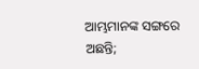ଆମ୍ଭମାନଙ୍କ ସଙ୍ଗରେ ଅଛନ୍ତି;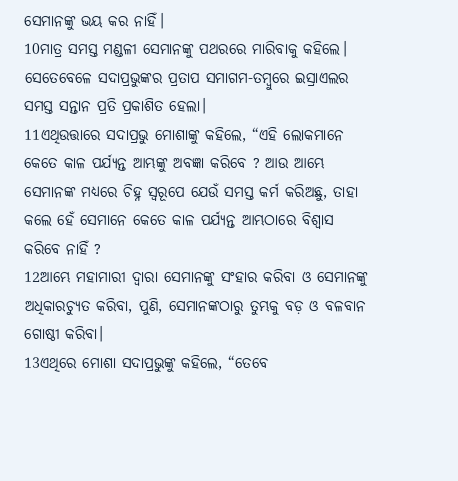ସେମାନଙ୍କୁ ଭୟ କର ନାହିଁ।
10ମାତ୍ର ସମସ୍ତ ମଣ୍ଡଳୀ ସେମାନଙ୍କୁ ପଥରରେ ମାରିବାକୁ କହିଲେ। ସେତେବେଳେ ସଦାପ୍ରଭୁଙ୍କର ପ୍ରତାପ ସମାଗମ-ତମ୍ବୁରେ ଇସ୍ରାଏଲର ସମସ୍ତ ସନ୍ତାନ ପ୍ରତି ପ୍ରକାଶିତ ହେଲା।
11ଏଥିଉତ୍ତାରେ ସଦାପ୍ରଭୁ ମୋଶାଙ୍କୁ କହିଲେ, “ଏହି ଲୋକମାନେ କେତେ କାଳ ପର୍ଯ୍ୟନ୍ତ ଆମ୍ଭଙ୍କୁ ଅବଜ୍ଞା କରିବେ ? ଆଉ ଆମ୍ଭେ ସେମାନଙ୍କ ମଧ୍ୟରେ ଚିହ୍ନ ସ୍ୱରୂପେ ଯେଉଁ ସମସ୍ତ କର୍ମ କରିଅଛୁ, ତାହା କଲେ ହେଁ ସେମାନେ କେତେ କାଳ ପର୍ଯ୍ୟନ୍ତ ଆମ୍ଭଠାରେ ବିଶ୍ୱାସ କରିବେ ନାହିଁ ?
12ଆମ୍ଭେ ମହାମାରୀ ଦ୍ୱାରା ସେମାନଙ୍କୁ ସଂହାର କରିବା ଓ ସେମାନଙ୍କୁ ଅଧିକାରଚ୍ୟୁତ କରିବା, ପୁଣି, ସେମାନଙ୍କଠାରୁ ତୁମ୍ଭକୁ ବଡ଼ ଓ ବଳବାନ ଗୋଷ୍ଠୀ କରିବା।
13ଏଥିରେ ମୋଶା ସଦାପ୍ରଭୁଙ୍କୁ କହିଲେ, “ତେବେ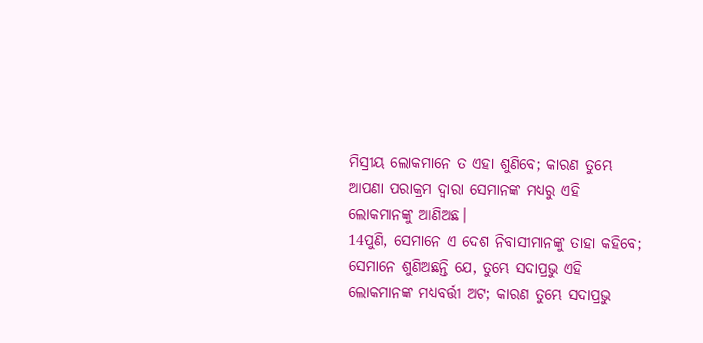ମିସ୍ରୀୟ ଲୋକମାନେ ତ ଏହା ଶୁଣିବେ; କାରଣ ତୁମ୍ଭେ ଆପଣା ପରାକ୍ରମ ଦ୍ୱାରା ସେମାନଙ୍କ ମଧ୍ୟରୁ ଏହି ଲୋକମାନଙ୍କୁ ଆଣିଅଛ।
14ପୁଣି, ସେମାନେ ଏ ଦେଶ ନିବାସୀମାନଙ୍କୁ ତାହା କହିବେ; ସେମାନେ ଶୁଣିଅଛନ୍ତି ଯେ, ତୁମ୍ଭେ ସଦାପ୍ରଭୁ ଏହି ଲୋକମାନଙ୍କ ମଧ୍ୟବର୍ତ୍ତୀ ଅଟ; କାରଣ ତୁମ୍ଭେ ସଦାପ୍ରଭୁ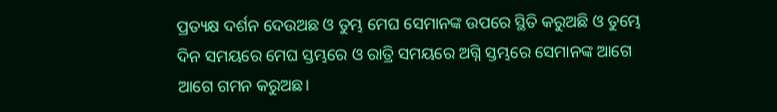ପ୍ରତ୍ୟକ୍ଷ ଦର୍ଶନ ଦେଉଅଛ ଓ ତୁମ୍ଭ ମେଘ ସେମାନଙ୍କ ଉପରେ ସ୍ଥିତି କରୁଅଛି ଓ ତୁମ୍ଭେ ଦିନ ସମୟରେ ମେଘ ସ୍ତମ୍ଭରେ ଓ ରାତ୍ରି ସମୟରେ ଅଗ୍ନି ସ୍ତମ୍ଭରେ ସେମାନଙ୍କ ଆଗେ ଆଗେ ଗମନ କରୁଅଛ।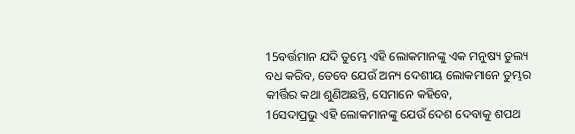15ବର୍ତ୍ତମାନ ଯଦି ତୁମ୍ଭେ ଏହି ଲୋକମାନଙ୍କୁ ଏକ ମନୁଷ୍ୟ ତୁଲ୍ୟ ବଧ କରିବ, ତେବେ ଯେଉଁ ଅନ୍ୟ ଦେଶୀୟ ଲୋକମାନେ ତୁମ୍ଭର କୀର୍ତ୍ତିର କଥା ଶୁଣିଅଛନ୍ତି, ସେମାନେ କହିବେ,
16ସଦାପ୍ରଭୁ ଏହି ଲୋକମାନଙ୍କୁ ଯେଉଁ ଦେଶ ଦେବାକୁ ଶପଥ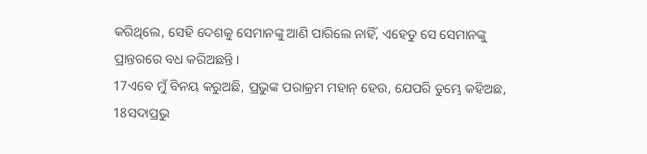କରିଥିଲେ, ସେହି ଦେଶକୁ ସେମାନଙ୍କୁ ଆଣି ପାରିଲେ ନାହିଁ, ଏହେତୁ ସେ ସେମାନଙ୍କୁ ପ୍ରାନ୍ତରରେ ବଧ କରିଅଛନ୍ତି।
17ଏବେ ମୁଁ ବିନୟ କରୁଅଛି, ପ୍ରଭୁଙ୍କ ପରାକ୍ରମ ମହାନ୍ ହେଉ, ଯେପରି ତୁମ୍ଭେ କହିଅଛ,
18ସଦାପ୍ରଭୁ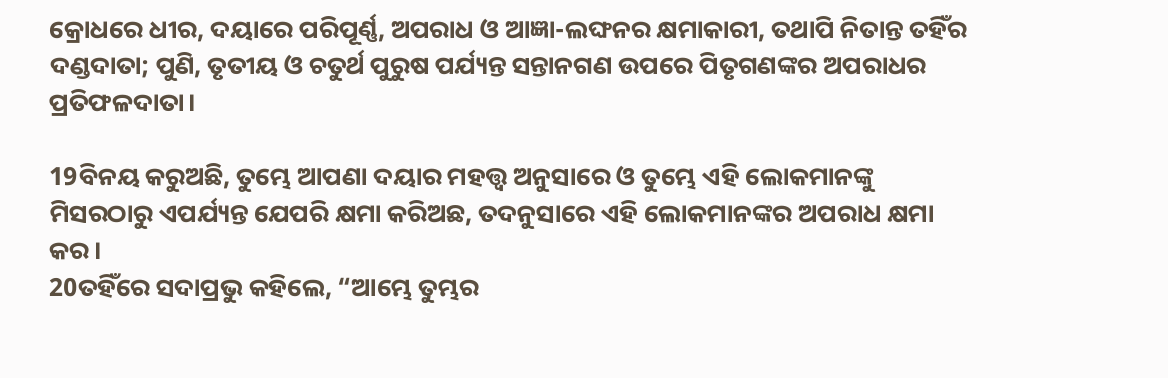କ୍ରୋଧରେ ଧୀର, ଦୟାରେ ପରିପୂର୍ଣ୍ଣ, ଅପରାଧ ଓ ଆଜ୍ଞା-ଲଙ୍ଘନର କ୍ଷମାକାରୀ, ତଥାପି ନିତାନ୍ତ ତହିଁର ଦଣ୍ଡଦାତା; ପୁଣି, ତୃତୀୟ ଓ ଚତୁର୍ଥ ପୁରୁଷ ପର୍ଯ୍ୟନ୍ତ ସନ୍ତାନଗଣ ଉପରେ ପିତୃଗଣଙ୍କର ଅପରାଧର ପ୍ରତିଫଳଦାତା।

19ବିନୟ କରୁଅଛି, ତୁମ୍ଭେ ଆପଣା ଦୟାର ମହତ୍ତ୍ୱ ଅନୁସାରେ ଓ ତୁମ୍ଭେ ଏହି ଲୋକମାନଙ୍କୁ ମିସରଠାରୁ ଏପର୍ଯ୍ୟନ୍ତ ଯେପରି କ୍ଷମା କରିଅଛ, ତଦନୁସାରେ ଏହି ଲୋକମାନଙ୍କର ଅପରାଧ କ୍ଷମା କର।
20ତହିଁରେ ସଦାପ୍ରଭୁ କହିଲେ, “ଆମ୍ଭେ ତୁମ୍ଭର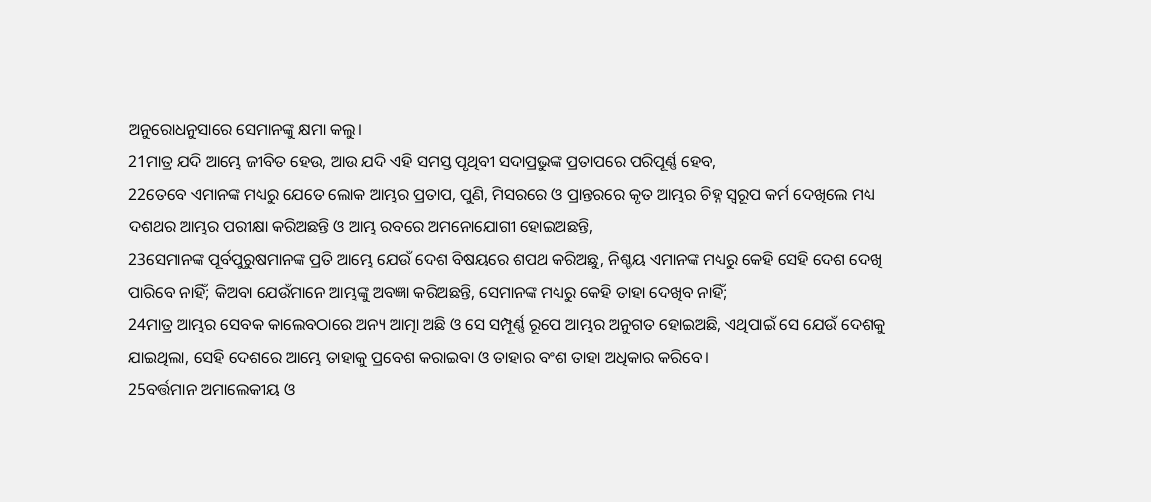ଅନୁରୋଧନୁସାରେ ସେମାନଙ୍କୁ କ୍ଷମା କଲୁ।
21ମାତ୍ର ଯଦି ଆମ୍ଭେ ଜୀବିତ ହେଉ, ଆଉ ଯଦି ଏହି ସମସ୍ତ ପୃଥିବୀ ସଦାପ୍ରଭୁଙ୍କ ପ୍ରତାପରେ ପରିପୂର୍ଣ୍ଣ ହେବ,
22ତେବେ ଏମାନଙ୍କ ମଧ୍ୟରୁ ଯେତେ ଲୋକ ଆମ୍ଭର ପ୍ରତାପ, ପୁଣି, ମିସରରେ ଓ ପ୍ରାନ୍ତରରେ କୃତ ଆମ୍ଭର ଚିହ୍ନ ସ୍ୱରୂପ କର୍ମ ଦେଖିଲେ ମଧ୍ୟ ଦଶଥର ଆମ୍ଭର ପରୀକ୍ଷା କରିଅଛନ୍ତି ଓ ଆମ୍ଭ ରବରେ ଅମନୋଯୋଗୀ ହୋଇଅଛନ୍ତି,
23ସେମାନଙ୍କ ପୂର୍ବପୁରୁଷମାନଙ୍କ ପ୍ରତି ଆମ୍ଭେ ଯେଉଁ ଦେଶ ବିଷୟରେ ଶପଥ କରିଅଛୁ, ନିଶ୍ଚୟ ଏମାନଙ୍କ ମଧ୍ୟରୁ କେହି ସେହି ଦେଶ ଦେଖି ପାରିବେ ନାହିଁ; କିଅବା ଯେଉଁମାନେ ଆମ୍ଭଙ୍କୁ ଅବଜ୍ଞା କରିଅଛନ୍ତି, ସେମାନଙ୍କ ମଧ୍ୟରୁ କେହି ତାହା ଦେଖିବ ନାହିଁ;
24ମାତ୍ର ଆମ୍ଭର ସେବକ କାଲେବଠାରେ ଅନ୍ୟ ଆତ୍ମା ଅଛି ଓ ସେ ସମ୍ପୂର୍ଣ୍ଣ ରୂପେ ଆମ୍ଭର ଅନୁଗତ ହୋଇଅଛି, ଏଥିପାଇଁ ସେ ଯେଉଁ ଦେଶକୁ ଯାଇଥିଲା, ସେହି ଦେଶରେ ଆମ୍ଭେ ତାହାକୁ ପ୍ରବେଶ କରାଇବା ଓ ତାହାର ବଂଶ ତାହା ଅଧିକାର କରିବେ।
25ବର୍ତ୍ତମାନ ଅମାଲେକୀୟ ଓ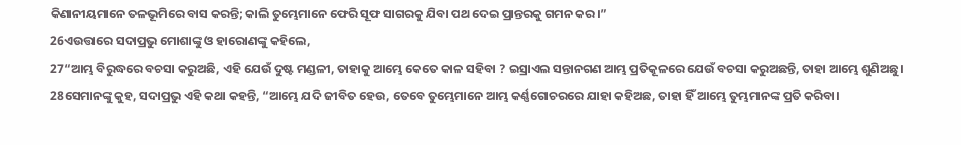କିଣାନୀୟମାନେ ତଳଭୂମିରେ ବାସ କରନ୍ତି; କାଲି ତୁମ୍ଭେମାନେ ଫେରି ସୂଫ ସାଗରକୁ ଯିବା ପଥ ଦେଇ ପ୍ରାନ୍ତରକୁ ଗମନ କର।”
26ଏଉତ୍ତାରେ ସଦାପ୍ରଭୁ ମୋଶାଙ୍କୁ ଓ ହାରୋଣଙ୍କୁ କହିଲେ,
27“ଆମ୍ଭ ବିରୁଦ୍ଧରେ ବଚସା କରୁଅଛି, ଏହି ଯେଉଁ ଦୁଷ୍ଟ ମଣ୍ଡଳୀ, ତାହାକୁ ଆମ୍ଭେ କେତେ କାଳ ସହିବା ? ଇସ୍ରାଏଲ ସନ୍ତାନଗଣ ଆମ୍ଭ ପ୍ରତିକୂଳରେ ଯେଉଁ ବଚସା କରୁଅଛନ୍ତି, ତାହା ଆମ୍ଭେ ଶୁଣିଅଛୁ।
28ସେମାନଙ୍କୁ କୁହ, ସଦାପ୍ରଭୁ ଏହି କଥା କହନ୍ତି, “ଆମ୍ଭେ ଯଦି ଜୀବିତ ହେଉ, ତେବେ ତୁମ୍ଭେମାନେ ଆମ୍ଭ କର୍ଣ୍ଣଗୋଚରରେ ଯାହା କହିଅଛ, ତାହା ହିଁ ଆମ୍ଭେ ତୁମ୍ଭମାନଙ୍କ ପ୍ରତି କରିବା।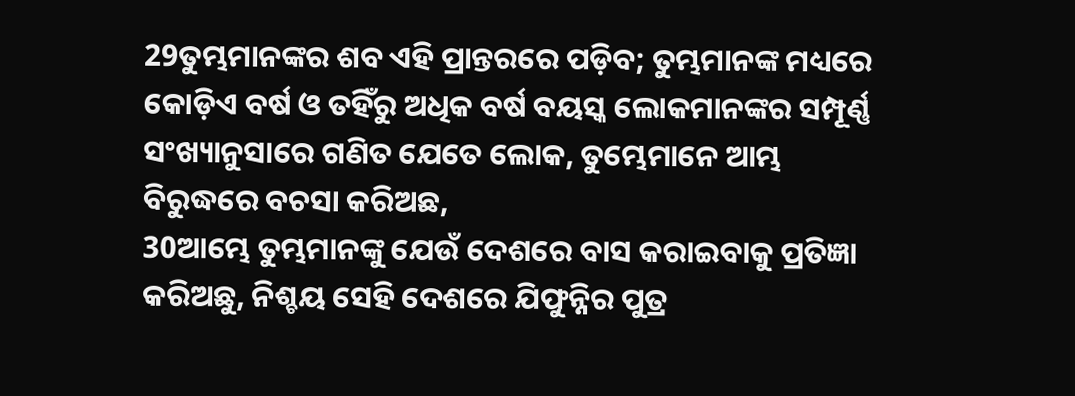29ତୁମ୍ଭମାନଙ୍କର ଶବ ଏହି ପ୍ରାନ୍ତରରେ ପଡ଼ିବ; ତୁମ୍ଭମାନଙ୍କ ମଧ୍ୟରେ କୋଡ଼ିଏ ବର୍ଷ ଓ ତହିଁରୁ ଅଧିକ ବର୍ଷ ବୟସ୍କ ଲୋକମାନଙ୍କର ସମ୍ପୂର୍ଣ୍ଣ ସଂଖ୍ୟାନୁସାରେ ଗଣିତ ଯେତେ ଲୋକ, ତୁମ୍ଭେମାନେ ଆମ୍ଭ ବିରୁଦ୍ଧରେ ବଚସା କରିଅଛ,
30ଆମ୍ଭେ ତୁମ୍ଭମାନଙ୍କୁ ଯେଉଁ ଦେଶରେ ବାସ କରାଇବାକୁ ପ୍ରତିଜ୍ଞା କରିଅଛୁ, ନିଶ୍ଚୟ ସେହି ଦେଶରେ ଯିଫୁନ୍ନିର ପୁତ୍ର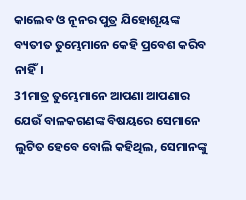କାଲେବ ଓ ନୂନର ପୁତ୍ର ଯିହୋଶୂୟଙ୍କ ବ୍ୟତୀତ ତୁମ୍ଭେମାନେ କେହି ପ୍ରବେଶ କରିବ ନାହିଁ।
31ମାତ୍ର ତୁମ୍ଭେମାନେ ଆପଣା ଆପଣାର ଯେଉଁ ବାଳକଗଣଙ୍କ ବିଷୟରେ ସେମାନେ ଲୁଟିତ ହେବେ ବୋଲି କହିଥିଲ, ସେମାନଙ୍କୁ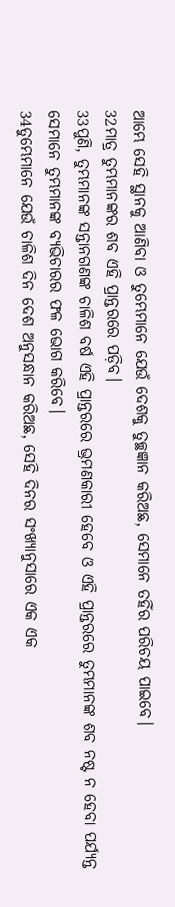ଆମ୍ଭେ ସେହି ସ୍ଥାନକୁ ଆଣିବା ଓ ତୁମ୍ଭେମାନେ ଯେଉଁ ଦେଶକୁ ତୁଚ୍ଛଜ୍ଞାନ କରିଅଛ, ସେମାନେ ତହିଁର ପରିଚୟ ପାଇବେ।
32ମାତ୍ର ତୁମ୍ଭମାନଙ୍କର ଶବ ଏହି ପ୍ରାନ୍ତରରେ ପଡ଼ିବ।
33ପୁଣି, ତୁମ୍ଭମାନଙ୍କ ସନ୍ତାନଗଣଙ୍କ ଚାଳିଶ ବର୍ଷ ଏହି ପ୍ରାନ୍ତରରେ ଭ୍ରମଣକାରୀ ହେବେ ଓ ଏହି ପ୍ରାନ୍ତରରେ ତୁମ୍ଭମାନଙ୍କ ଶବ ନଷ୍ଟ ନ ହେବା ପର୍ଯ୍ୟନ୍ତ ସେମାନେ ତୁମ୍ଭମାନଙ୍କ ବ୍ୟଭିଚାରର ଫଳ ଭୋଗ କରିବେ।
34ତୁମ୍ଭେମାନେ ଯେଉଁ ଚାଳିଶ ଦିନ ଦେଶ ଅନୁସନ୍ଧାନ କରିଅଛ, ସେହି ଦିନର ସଂଖ୍ୟାନୁସାରେ ଏକ ଏକ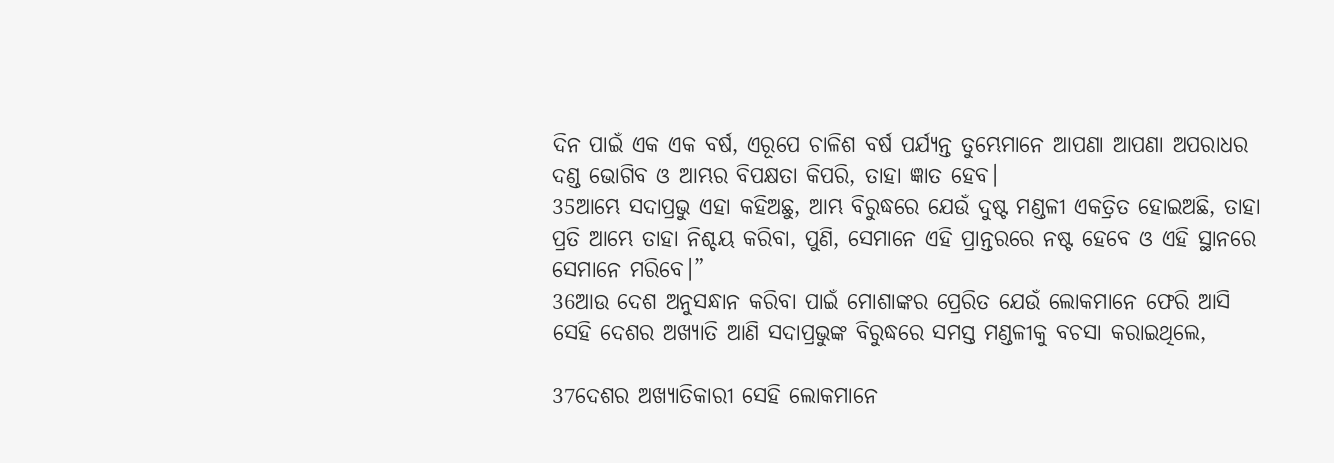ଦିନ ପାଇଁ ଏକ ଏକ ବର୍ଷ, ଏରୂପେ ଚାଳିଶ ବର୍ଷ ପର୍ଯ୍ୟନ୍ତ ତୁମ୍ଭେମାନେ ଆପଣା ଆପଣା ଅପରାଧର ଦଣ୍ଡ ଭୋଗିବ ଓ ଆମ୍ଭର ବିପକ୍ଷତା କିପରି, ତାହା ଜ୍ଞାତ ହେବ।
35ଆମ୍ଭେ ସଦାପ୍ରଭୁ ଏହା କହିଅଛୁ, ଆମ୍ଭ ବିରୁଦ୍ଧରେ ଯେଉଁ ଦୁଷ୍ଟ ମଣ୍ଡଳୀ ଏକତ୍ରିତ ହୋଇଅଛି, ତାହା ପ୍ରତି ଆମ୍ଭେ ତାହା ନିଶ୍ଚୟ କରିବା, ପୁଣି, ସେମାନେ ଏହି ପ୍ରାନ୍ତରରେ ନଷ୍ଟ ହେବେ ଓ ଏହି ସ୍ଥାନରେ ସେମାନେ ମରିବେ।”
36ଆଉ ଦେଶ ଅନୁସନ୍ଧାନ କରିବା ପାଇଁ ମୋଶାଙ୍କର ପ୍ରେରିତ ଯେଉଁ ଲୋକମାନେ ଫେରି ଆସି ସେହି ଦେଶର ଅଖ୍ୟାତି ଆଣି ସଦାପ୍ରଭୁଙ୍କ ବିରୁଦ୍ଧରେ ସମସ୍ତ ମଣ୍ଡଳୀକୁ ବଚସା କରାଇଥିଲେ,

37ଦେଶର ଅଖ୍ୟାତିକାରୀ ସେହି ଲୋକମାନେ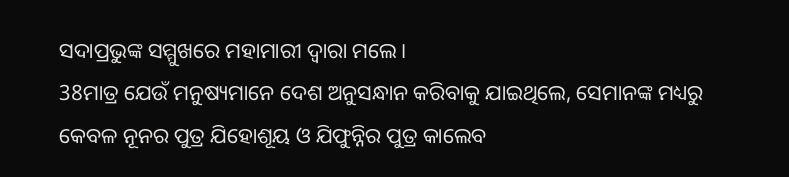ସଦାପ୍ରଭୁଙ୍କ ସମ୍ମୁଖରେ ମହାମାରୀ ଦ୍ୱାରା ମଲେ।
38ମାତ୍ର ଯେଉଁ ମନୁଷ୍ୟମାନେ ଦେଶ ଅନୁସନ୍ଧାନ କରିବାକୁ ଯାଇଥିଲେ, ସେମାନଙ୍କ ମଧ୍ୟରୁ କେବଳ ନୂନର ପୁତ୍ର ଯିହୋଶୂୟ ଓ ଯିଫୁନ୍ନିର ପୁତ୍ର କାଲେବ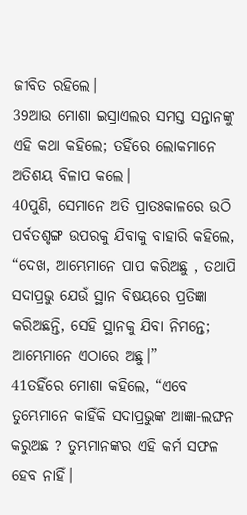ଜୀବିତ ରହିଲେ।
39ଆଉ ମୋଶା ଇସ୍ରାଏଲର ସମସ୍ତ ସନ୍ତାନଙ୍କୁ ଏହି କଥା କହିଲେ; ତହିଁରେ ଲୋକମାନେ ଅତିଶୟ ବିଳାପ କଲେ।
40ପୁଣି, ସେମାନେ ଅତି ପ୍ରାତଃକାଳରେ ଉଠି ପର୍ବତଶୃଙ୍ଗ ଉପରକୁ ଯିବାକୁ ବାହାରି କହିଲେ, “ଦେଖ, ଆମ୍ଭେମାନେ ପାପ କରିଅଛୁ , ତଥାପି ସଦାପ୍ରଭୁ ଯେଉଁ ସ୍ଥାନ ବିଷୟରେ ପ୍ରତିଜ୍ଞା କରିଅଛନ୍ତି, ସେହି ସ୍ଥାନକୁ ଯିବା ନିମନ୍ତେ; ଆମ୍ଭେମାନେ ଏଠାରେ ଅଛୁ।”
41ତହିଁରେ ମୋଶା କହିଲେ, “ଏବେ ତୁମ୍ଭେମାନେ କାହିଁକି ସଦାପ୍ରଭୁଙ୍କ ଆଜ୍ଞା-ଲଙ୍ଘନ କରୁଅଛ ? ତୁମ୍ଭମାନଙ୍କର ଏହି କର୍ମ ସଫଳ ହେବ ନାହିଁ।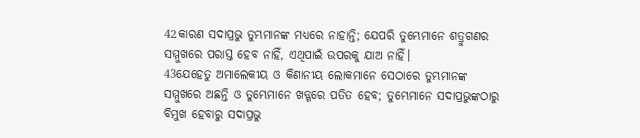42କାରଣ ସଦାପ୍ରଭୁ ତୁମ୍ଭମାନଙ୍କ ମଧ୍ୟରେ ନାହାନ୍ତି; ଯେପରି ତୁମ୍ଭେମାନେ ଶତ୍ରୁଗଣର ସମ୍ମୁଖରେ ପରାସ୍ତ ହେବ ନାହିଁ, ଏଥିପାଇଁ ଉପରକୁ ଯାଅ ନାହିଁ।
43ଯେହେତୁ ଅମାଲେକୀୟ ଓ କିଣାନୀୟ ଲୋକମାନେ ସେଠାରେ ତୁମ୍ଭମାନଙ୍କ ସମ୍ମୁଖରେ ଅଛନ୍ତି ଓ ତୁମ୍ଭେମାନେ ଖଡ୍ଗରେ ପତିତ ହେବ; ତୁମ୍ଭେମାନେ ସଦାପ୍ରଭୁଙ୍କଠାରୁ ବିମୁଖ ହେବାରୁ ସଦାପ୍ରଭୁ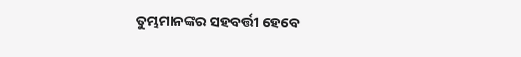ତୁମ୍ଭମାନଙ୍କର ସହବର୍ତ୍ତୀ ହେବେ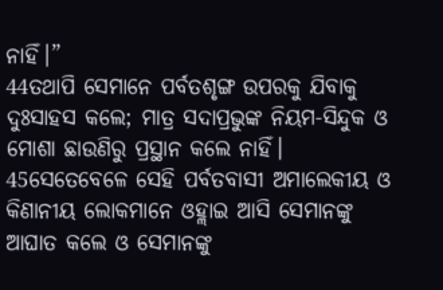ନାହିଁ।”
44ତଥାପି ସେମାନେ ପର୍ବତଶୃଙ୍ଗ ଉପରକୁ ଯିବାକୁ ଦୁଃସାହସ କଲେ; ମାତ୍ର ସଦାପ୍ରଭୁଙ୍କ ନିୟମ-ସିନ୍ଦୁକ ଓ ମୋଶା ଛାଉଣିରୁ ପ୍ରସ୍ଥାନ କଲେ ନାହିଁ।
45ସେତେବେଳେ ସେହି ପର୍ବତବାସୀ ଅମାଲେକୀୟ ଓ କିଣାନୀୟ ଲୋକମାନେ ଓହ୍ଲାଇ ଆସି ସେମାନଙ୍କୁ ଆଘାତ କଲେ ଓ ସେମାନଙ୍କୁ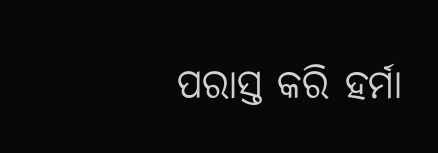ପରାସ୍ତ କରି ହର୍ମା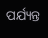ପର୍ଯ୍ୟନ୍ତ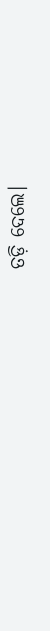ତଡ଼ି ଦେଲେ।